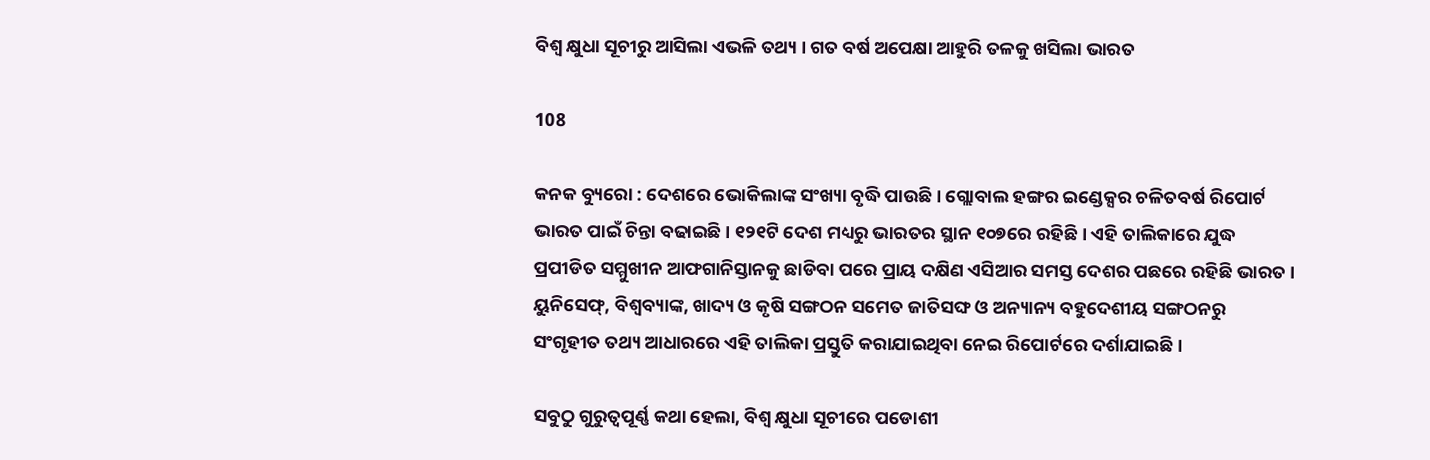ବିଶ୍ୱ କ୍ଷୁଧା ସୂଚୀରୁ ଆସିଲା ଏଭଳି ତଥ୍ୟ । ଗତ ବର୍ଷ ଅପେକ୍ଷା ଆହୁରି ତଳକୁ ଖସିଲା ଭାରତ

108

କନକ ବ୍ୟୁରୋ : ଦେଶରେ ଭୋକିଲାଙ୍କ ସଂଖ୍ୟା ବୃଦ୍ଧି ପାଉଛି । ଗ୍ଲୋବାଲ ହଙ୍ଗର ଇଣ୍ଡେକ୍ସର ଚଳିତବର୍ଷ ରିପୋର୍ଟ ଭାରତ ପାଇଁ ଚିନ୍ତା ବଢାଇଛି । ୧୨୧ଟି ଦେଶ ମଧ୍ୟରୁ ଭାରତର ସ୍ଥାନ ୧୦୭ରେ ରହିଛି । ଏହି ତାଲିକାରେ ଯୁଦ୍ଧ ପ୍ରପୀଡିତ ସମ୍ମୁଖୀନ ଆଫଗାନିସ୍ତାନକୁ ଛାଡିବା ପରେ ପ୍ରାୟ ଦକ୍ଷିଣ ଏସିଆର ସମସ୍ତ ଦେଶର ପଛରେ ରହିଛି ଭାରତ । ୟୁନିସେଫ୍, ବିଶ୍ୱବ୍ୟାଙ୍କ, ଖାଦ୍ୟ ଓ କୃଷି ସଙ୍ଗଠନ ସମେତ ଜାତିସଙ୍ଘ ଓ ଅନ୍ୟାନ୍ୟ ବହୁଦେଶୀୟ ସଙ୍ଗଠନରୁ ସଂଗୃହୀତ ତଥ୍ୟ ଆଧାରରେ ଏହି ତାଲିକା ପ୍ରସ୍ତୁତି କରାଯାଇଥିବା ନେଇ ରିପୋର୍ଟରେ ଦର୍ଶାଯାଇଛି ।

ସବୁଠୁ ଗୁରୁତ୍ୱପୂର୍ଣ୍ଣ କଥା ହେଲା, ବିଶ୍ୱ କ୍ଷୁଧା ସୂଚୀରେ ପଡୋଶୀ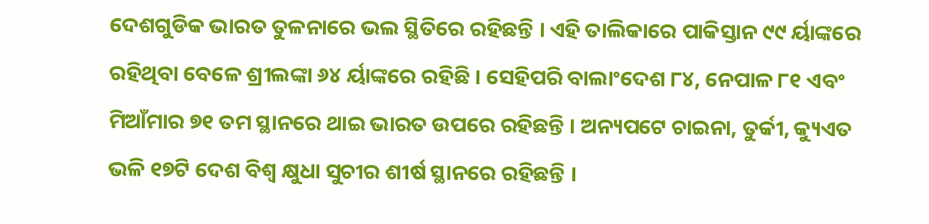ଦେଶଗୁଡିକ ଭାରତ ତୁଳନାରେ ଭଲ ସ୍ଥିତିରେ ରହିଛନ୍ତି । ଏହି ତାଲିକାରେ ପାକିସ୍ତାନ ୯୯ ର୍ୟାଙ୍କରେ ରହିଥିବା ବେଳେ ଶ୍ରୀଲଙ୍କା ୬୪ ର୍ୟାଙ୍କରେ ରହିଛି । ସେହିପରି ବାଲାଂଦେଶ ୮୪, ନେପାଳ ୮୧ ଏବଂ ମିଆଁମାର ୭୧ ତମ ସ୍ଥାନରେ ଥାଇ ଭାରତ ଉପରେ ରହିଛନ୍ତି । ଅନ୍ୟପଟେ ଚାଇନା, ତୁର୍କୀ, କ୍ୟୁଏତ ଭଳି ୧୭ଟି ଦେଶ ବିଶ୍ୱ କ୍ଷୁଧା ସୁଚୀର ଶୀର୍ଷ ସ୍ଥାନରେ ରହିଛନ୍ତି ।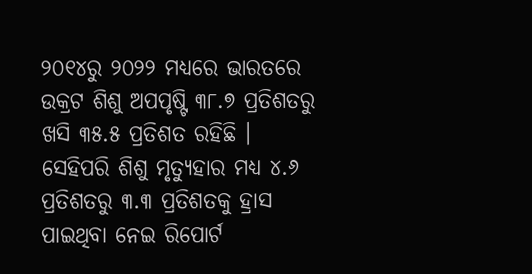୨୦୧୪ରୁ ୨୦୨୨ ମଧ୍ୟରେ ଭାରତରେ ଉକ୍ରଟ ଶିଶୁ ଅପପୃଷ୍ଟି ୩୮.୭ ପ୍ରତିଶତରୁ ଖସି ୩୫.୫ ପ୍ରତିଶତ ରହିଛି । ସେହିପରି ଶିଶୁ ମୃତ୍ୟୁହାର ମଧ୍ୟ ୪.୬ ପ୍ରତିଶତରୁ ୩.୩ ପ୍ରତିଶତକୁ ହ୍ରାସ ପାଇଥିବା ନେଇ ରିପୋର୍ଟ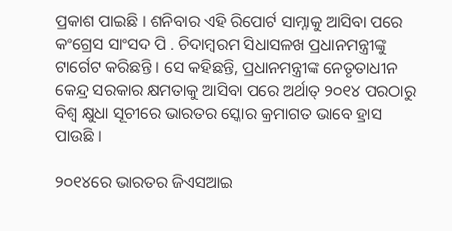ପ୍ରକାଶ ପାଇଛି । ଶନିବାର ଏହି ରିପୋର୍ଟ ସାମ୍ନାକୁ ଆସିବା ପରେ କଂଗ୍ରେସ ସାଂସଦ ପି . ଚିଦାମ୍ବରମ ସିଧାସଳଖ ପ୍ରଧାନମନ୍ତ୍ରୀଙ୍କୁ ଟାର୍ଗେଟ କରିଛନ୍ତି । ସେ କହିଛନ୍ତି, ପ୍ରଧାନମନ୍ତ୍ରୀଙ୍କ ନେତୃତାଧୀନ କେନ୍ଦ୍ର ସରକାର କ୍ଷମତାକୁ ଆସିବା ପରେ ଅର୍ଥାତ୍ ୨୦୧୪ ପରଠାରୁ ବିଶ୍ୱ କ୍ଷୁଧା ସୂଚୀରେ ଭାରତର ସ୍କୋର କ୍ରମାଗତ ଭାବେ ହ୍ରାସ ପାଉଛି ।

୨୦୧୪ରେ ଭାରତର ଜିଏସଆଇ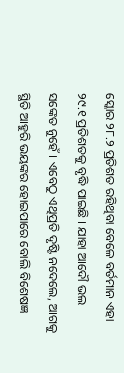ସ୍କୋର ୨୮.୨ ପ୍ରତିଶତ ରହିଥିବା ବେଳେ ବର୍ତମାନ ଏହା ୨୯.୧ ପ୍ରତିଶତକୁ ବୃଦ୍ଧି ପାଇଛି । ଯାହା ଆଦୌ ଭଲ ସଙ୍କେତ ନୁହେଁ । ଏବେଠୁ ଏଥିପ୍ରତି ଦୃଷ୍ଟି ନଦେଲେ, ଆଗକୁ ସ୍ଥିତି ଆହୁରି ଭୟଙ୍କର ହୋଇପାରେ ବୋଲି ବିଶେଷଜ୍ଞ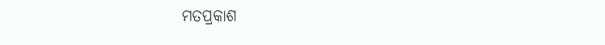ମତପ୍ରକାଶ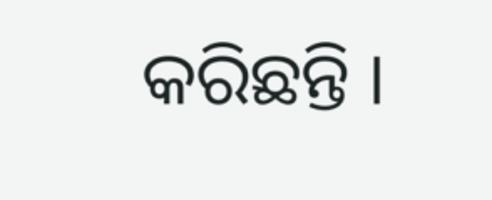କରିଛନ୍ତି ।